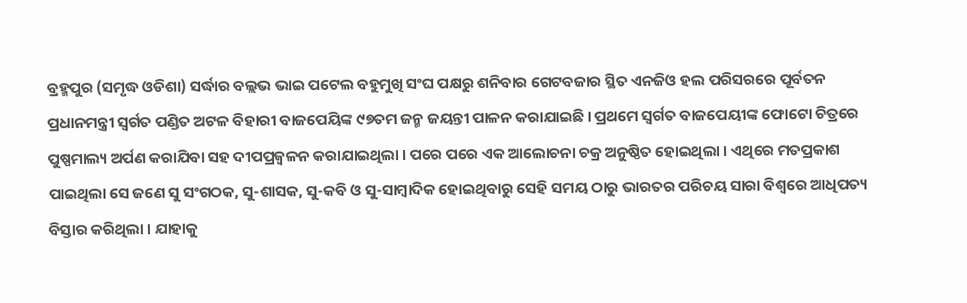ବ୍ରହ୍ମପୁର (ସମୃଦ୍ଧ ଓଡିଶା) ସର୍ଦ୍ଧାର ବଲ୍ଲଭ ଭାଇ ପଟେଲ ବହୁମୁଖି ସଂଘ ପକ୍ଷରୁ ଶନିବାର ଗେଟବଜାର ସ୍ଥିତ ଏନଜିଓ ହଲ ପରିସରରେ ପୂର୍ବତନ ପ୍ରଧାନମନ୍ତ୍ରୀ ସ୍ୱର୍ଗତ ପଣ୍ଡିତ ଅଟଳ ବିହାରୀ ବାଜପେୟିଙ୍କ ୯୭ତମ ଜନ୍ମ ଜୟନ୍ତୀ ପାଳନ କରାଯାଇଛି । ପ୍ରଥମେ ସ୍ୱର୍ଗତ ବାଜପେୟୀଙ୍କ ଫୋଟୋ ଚିତ୍ରରେ ପୁଷ୍ପମାଲ୍ୟ ଅର୍ପଣ କରାଯିବା ସହ ଦୀପପ୍ରଜ୍ବଳନ କରାଯାଇଥିଲା । ପରେ ପରେ ଏକ ଆଲୋଚନା ଚକ୍ର ଅନୁଷ୍ଠିତ ହୋଇଥିଲା । ଏଥିରେ ମତପ୍ରକାଶ ପାଇଥିଲା ସେ ଜଣେ ସୁ ସଂଗଠକ, ସୁ-ଶାସକ, ସୁ-କବି ଓ ସୁ-ସାମ୍ବାଦିକ ହୋଇଥିବାରୁ ସେହି ସମୟ ଠାରୁ ଭାରତର ପରିଚୟ ସାରା ବିଶ୍ୱରେ ଆଧିପତ୍ୟ ବିସ୍ତାର କରିଥିଲା । ଯାହାକୁ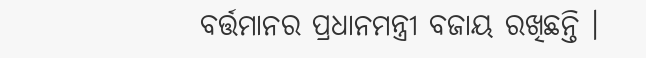ବର୍ତ୍ତମାନର ପ୍ରଧାନମନ୍ତ୍ରୀ ବଜାୟ ରଖିଛନ୍ତି ।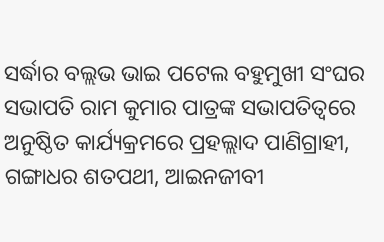ସର୍ଦ୍ଧାର ବଲ୍ଲଭ ଭାଇ ପଟେଲ ବହୁମୁଖୀ ସଂଘର ସଭାପତି ରାମ କୁମାର ପାତ୍ରଙ୍କ ସଭାପତିତ୍ୱରେ ଅନୁଷ୍ଠିତ କାର୍ଯ୍ୟକ୍ରମରେ ପ୍ରହଲ୍ଲାଦ ପାଣିଗ୍ରାହୀ, ଗଙ୍ଗାଧର ଶତପଥୀ, ଆଇନଜୀବୀ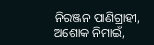ନିରଞ୍ଜନ ପାଣିଗ୍ରାହୀ, ଅଶୋକ ନିମାଇଁ,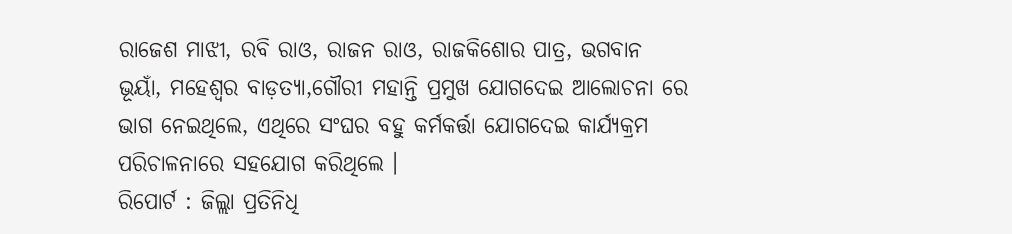ରାଜେଶ ମାଝୀ, ରବି ରାଓ, ରାଜନ ରାଓ, ରାଜକିଶୋର ପାତ୍ର, ଭଗବାନ ଭୂୟାଁ, ମହେଶ୍ୱର ବାଡ଼ତ୍ୟା,ଗୌରୀ ମହାନ୍ତି ପ୍ରମୁଖ ଯୋଗଦେଇ ଆଲୋଚନା ରେ ଭାଗ ନେଇଥିଲେ, ଏଥିରେ ସଂଘର ବହୁ କର୍ମକର୍ତ୍ତା ଯୋଗଦେଇ କାର୍ଯ୍ୟକ୍ରମ ପରିଚାଳନାରେ ସହଯୋଗ କରିଥିଲେ ।
ରିପୋର୍ଟ : ଜିଲ୍ଲା ପ୍ରତିନିଧି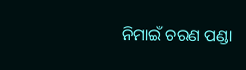ନିମାଇଁ ଚରଣ ପଣ୍ଡା